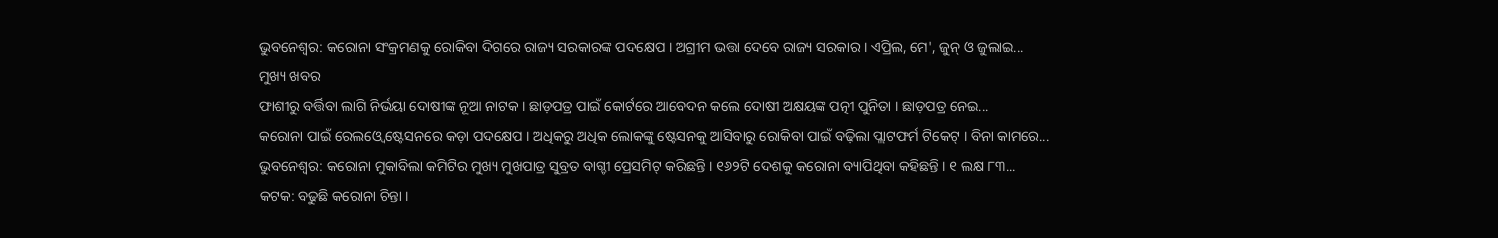ଭୁବନେଶ୍ୱର: କରୋନା ସଂକ୍ରମଣକୁ ରୋକିବା ଦିଗରେ ରାଜ୍ୟ ସରକାରଙ୍କ ପଦକ୍ଷେପ । ଅଗ୍ରୀମ ଭତ୍ତା ଦେବେ ରାଜ୍ୟ ସରକାର । ଏପ୍ରିଲ, ମେ', ଜୁନ୍ ଓ ଜୁଲାଇ...
ମୁଖ୍ୟ ଖବର
ଫାଶୀରୁ ବର୍ତ୍ତିବା ଲାଗି ନିର୍ଭୟା ଦୋଷୀଙ୍କ ନୂଆ ନାଟକ । ଛାଡ଼ପତ୍ର ପାଇଁ କୋର୍ଟରେ ଆବେଦନ କଲେ ଦୋଷୀ ଅକ୍ଷୟଙ୍କ ପତ୍ନୀ ପୁନିତା । ଛାଡ଼ପତ୍ର ନେଇ...
କରୋନା ପାଇଁ ରେଲଓ୍ୱେ ଷ୍ଟେସନରେ କଡ଼ା ପଦକ୍ଷେପ । ଅଧିକରୁ ଅଧିକ ଲୋକଙ୍କୁ ଷ୍ଟେସନକୁ ଆସିବାରୁ ରୋକିବା ପାଇଁ ବଢ଼ିଲା ପ୍ଲାଟଫର୍ମ ଟିକେଟ୍ । ବିନା କାମରେ...
ଭୁବନେଶ୍ୱର: କରୋନା ମୁକାବିଲା କମିଟିର ମୁଖ୍ୟ ମୁଖପାତ୍ର ସୁବ୍ରତ ବାଗ୍ଚୀ ପ୍ରେସମିଟ୍ କରିଛନ୍ତି । ୧୬୨ଟି ଦେଶକୁ କରୋନା ବ୍ୟାପିଥିବା କହିଛନ୍ତି । ୧ ଲକ୍ଷ ୮୩...
କଟକ: ବଢୁଛି କରୋନା ଚିନ୍ତା ।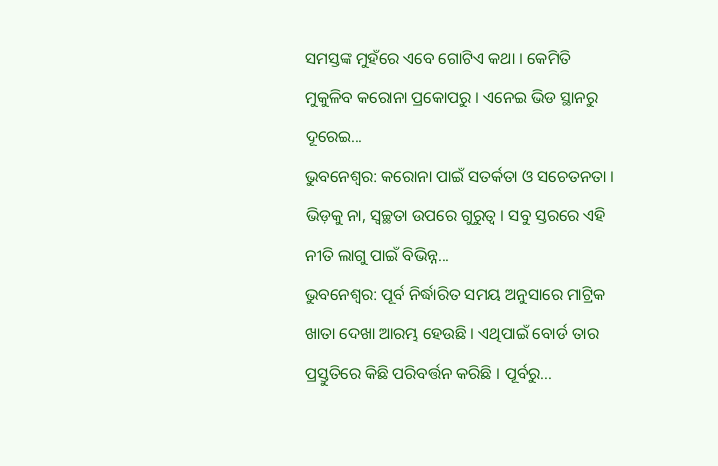ସମସ୍ତଙ୍କ ମୁହଁରେ ଏବେ ଗୋଟିଏ କଥା । କେମିତି ମୁକୁଳିବ କରୋନା ପ୍ରକୋପରୁ । ଏନେଇ ଭିଡ ସ୍ଥାନରୁ ଦୂରେଇ...
ଭୁବନେଶ୍ୱର: କରୋନା ପାଇଁ ସତର୍କତା ଓ ସଚେତନତା । ଭିଡ଼କୁ ନା, ସ୍ୱଚ୍ଛତା ଉପରେ ଗୁରୁତ୍ୱ । ସବୁ ସ୍ତରରେ ଏହି ନୀତି ଲାଗୁ ପାଇଁ ବିଭିନ୍ନ...
ଭୁବନେଶ୍ୱର: ପୂର୍ବ ନିର୍ଦ୍ଧାରିତ ସମୟ ଅନୁସାରେ ମାଟ୍ରିକ ଖାତା ଦେଖା ଆରମ୍ଭ ହେଉଛି । ଏଥିପାଇଁ ବୋର୍ଡ ତାର ପ୍ରସ୍ତୁତିରେ କିଛି ପରିବର୍ତ୍ତନ କରିଛି । ପୂର୍ବରୁ...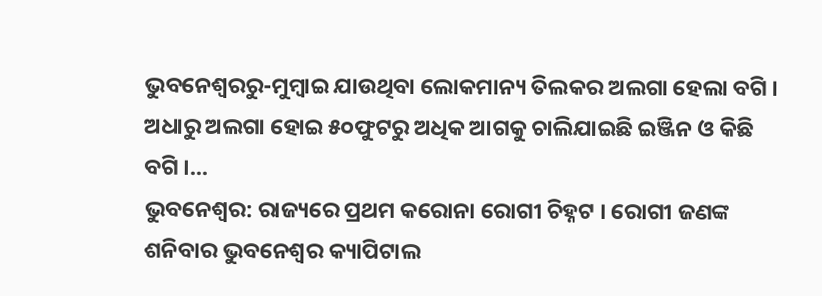ଭୁବନେଶ୍ୱରରୁ-ମୁମ୍ବାଇ ଯାଉଥିବା ଲୋକମାନ୍ୟ ତିଲକର ଅଲଗା ହେଲା ବଗି । ଅଧାରୁ ଅଲଗା ହୋଇ ୫୦ଫୁଟରୁ ଅଧିକ ଆଗକୁ ଚାଲିଯାଇଛି ଇଞ୍ଜିନ ଓ କିଛି ବଗି ।...
ଭୁବନେଶ୍ୱର: ରାଜ୍ୟରେ ପ୍ରଥମ କରୋନା ରୋଗୀ ଚିହ୍ନଟ । ରୋଗୀ ଜଣଙ୍କ ଶନିବାର ଭୁବନେଶ୍ୱର କ୍ୟାପିଟାଲ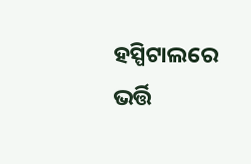ହସ୍ପିଟାଲରେ ଭର୍ତ୍ତି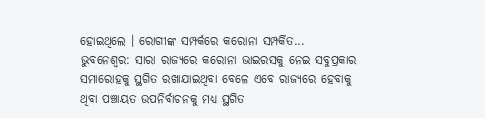ହୋଇଥିଲେ । ରୋଗୀଙ୍କ ସମ୍ପର୍କରେ କରୋନା ସମ୍ପର୍କିତ...
ଭୁବନେଶ୍ୱର: ସାରା ରାଜ୍ୟରେ କରୋନା ଭାଇରସକୁ ନେଇ ସବୁପ୍ରକାର ସମାରୋହକୁ ସ୍ଥଗିତ ରଖାଯାଇଥିବା ବେଳେ ଏବେ ରାଜ୍ୟରେ ହେବାକୁ ଥିବା ପଞ୍ଚାୟତ ଉପନିର୍ବାଚନକୁ ମଧ୍ୟ ସ୍ଥଗିତ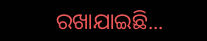ରଖାଯାଇଛି...